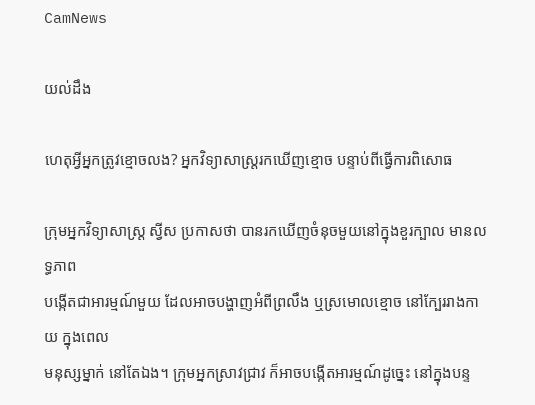CamNews

យល់ដឹង

ហេតុអ្វីអ្នកត្រូវខ្មោចលង? អ្នកវិទ្យាសាស្ដ្ររកឃើញខ្មោច បន្ទាប់ពីធ្វើការពិសោធ

ក្រុមអ្នកវិទ្យាសាស្ដ្រ ស្វីស ប្រកាសថា បានរកឃើញចំនុចមួយនៅក្នុងខួរក្បាល មានលទ្ធភាព
បង្កើតជាអារម្មណ៍មួយ ដែលអាចបង្ហាញអំពីព្រលឹង ឬស្រមោលខ្មោច នៅក្បែររាងកាយ ក្នុងពេល
មនុស្សម្នាក់ នៅតែឯង។ ក្រុមអ្នកស្រាវជ្រាវ ក៏អាចបង្កើតអារម្មណ៍ដូច្នេះ នៅក្នុងបន្ទ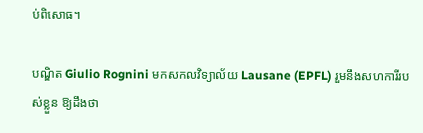ប់ពិសោធ។

បណ្ឌិត Giulio Rognini មកសកលវិទ្យាល័យ Lausane (EPFL) រួមនឹងសហការីរបស់ខ្លួន ឱ្យដឹងថា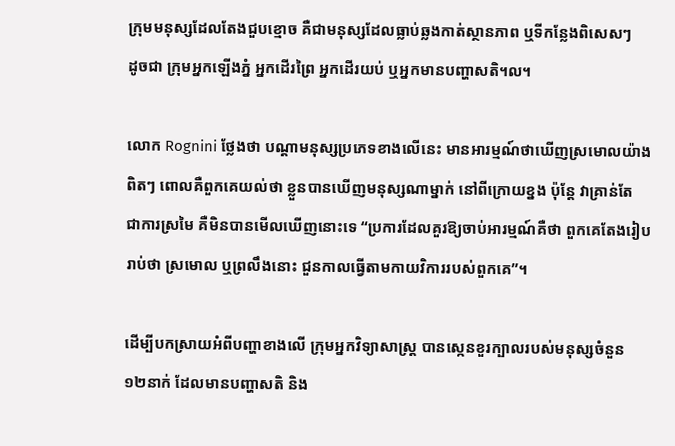ក្រុមមនុស្សដែលតែងជួបខ្មោច គឺជាមនុស្សដែលធ្លាប់ឆ្លងកាត់ស្ថានភាព ឬទីកន្លែងពិសេសៗ
ដូចជា ក្រុមអ្នកឡើងភ្នំ អ្នកដើរព្រៃ អ្នកដើរយប់ ឬអ្នកមានបញ្ហាសតិ។ល។

លោក Rognini ថ្លែងថា បណ្ដាមនុស្សប្រភេទខាងលើនេះ មានអារម្មណ៍ថាឃើញស្រមោលយ៉ាង
ពិតៗ ពោលគឺពួកគេយល់ថា ខ្លួនបានឃើញមនុស្សណាម្នាក់ នៅពីក្រោយខ្នង ប៉ុន្ដែ វាគ្រាន់តែ
ជាការស្រមៃ គឺមិនបានមើលឃើញនោះទេ “ប្រការដែលគួរឱ្យចាប់អារម្មណ៍គឺថា ពួកគេតែងរៀប
រាប់ថា ស្រមោល ឬព្រលឹងនោះ ជួនកាលធ្វើតាមកាយវិការរបស់ពួកគេ”។

ដើម្បីបកស្រាយអំពីបញ្ហាខាងលើ ក្រុមអ្នកវិទ្យាសាស្ដ្រ បានស្កេនខួរក្បាលរបស់មនុស្សចំនួន
១២នាក់ ដែលមានបញ្ហាសតិ និង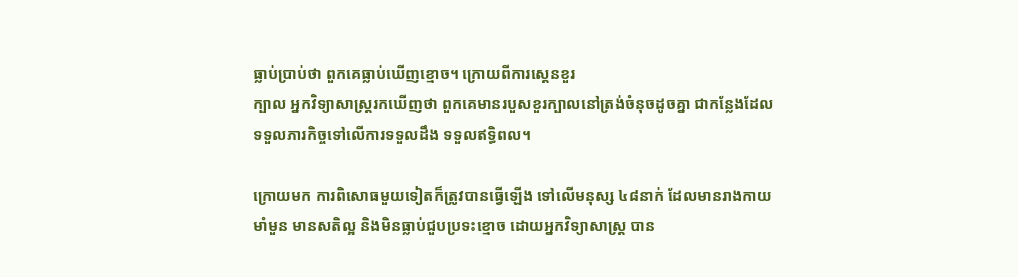ធ្លាប់ប្រាប់ថា ពួកគេធ្លាប់ឃើញខ្មោច។ ក្រោយពីការស្ដេនខួរ
ក្បាល អ្នកវិទ្យាសាស្ដ្ររកឃើញថា ពួកគេមានរបួសខួរក្បាលនៅត្រង់ចំនុចដូចគ្នា ជាកន្លែងដែល
ទទួលភារកិច្ចទៅលើការទទួលដឹង ទទួលឥទ្ធិពល។

ក្រោយមក ការពិសោធមួយទៀតក៏ត្រូវបានធ្វើឡើង ទៅលើមនុស្ស ៤៨នាក់ ដែលមានរាងកាយ
មាំមួន មានសតិល្អ និងមិនធ្លាប់ជួបប្រទះខ្មោច ដោយអ្នកវិទ្យាសាស្ដ្រ បាន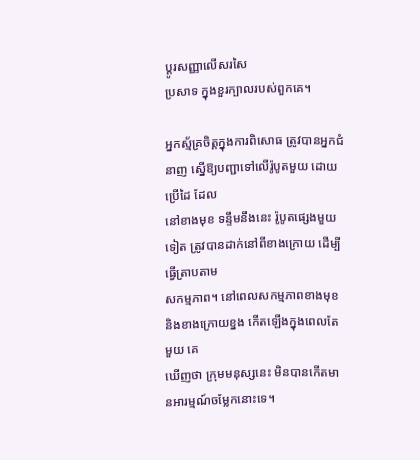ប្ដូរសញ្ញាលើសរសៃ
ប្រសាទ ក្នុងខួរក្បាលរបស់ពួកគេ។

អ្នកស្ម័គ្រចិត្តក្នុងការពិសោធ ត្រូវបានអ្នកជំនាញ ស្នើឱ្យបញ្ជាទៅលើរ៉ូបូតមួយ ដោយប្រើដៃ ដែល
នៅខាងមុខ ទន្ទឹមនឹងនេះ រ៉ូបូតផ្សេងមួយទៀត ត្រូវបានដាក់នៅពីខាងក្រោយ ដើម្បីធ្វើត្រាបតាម
សកម្មភាព។ នៅពេលសកម្មភាពខាងមុខ និងខាងក្រោយខ្នង កើតឡើងក្នុងពេលតែមួយ គេ
ឃើញថា ក្រុមមនុស្សនេះ មិនបានកើតមានអារម្មណ៍ចម្លែកនោះទេ។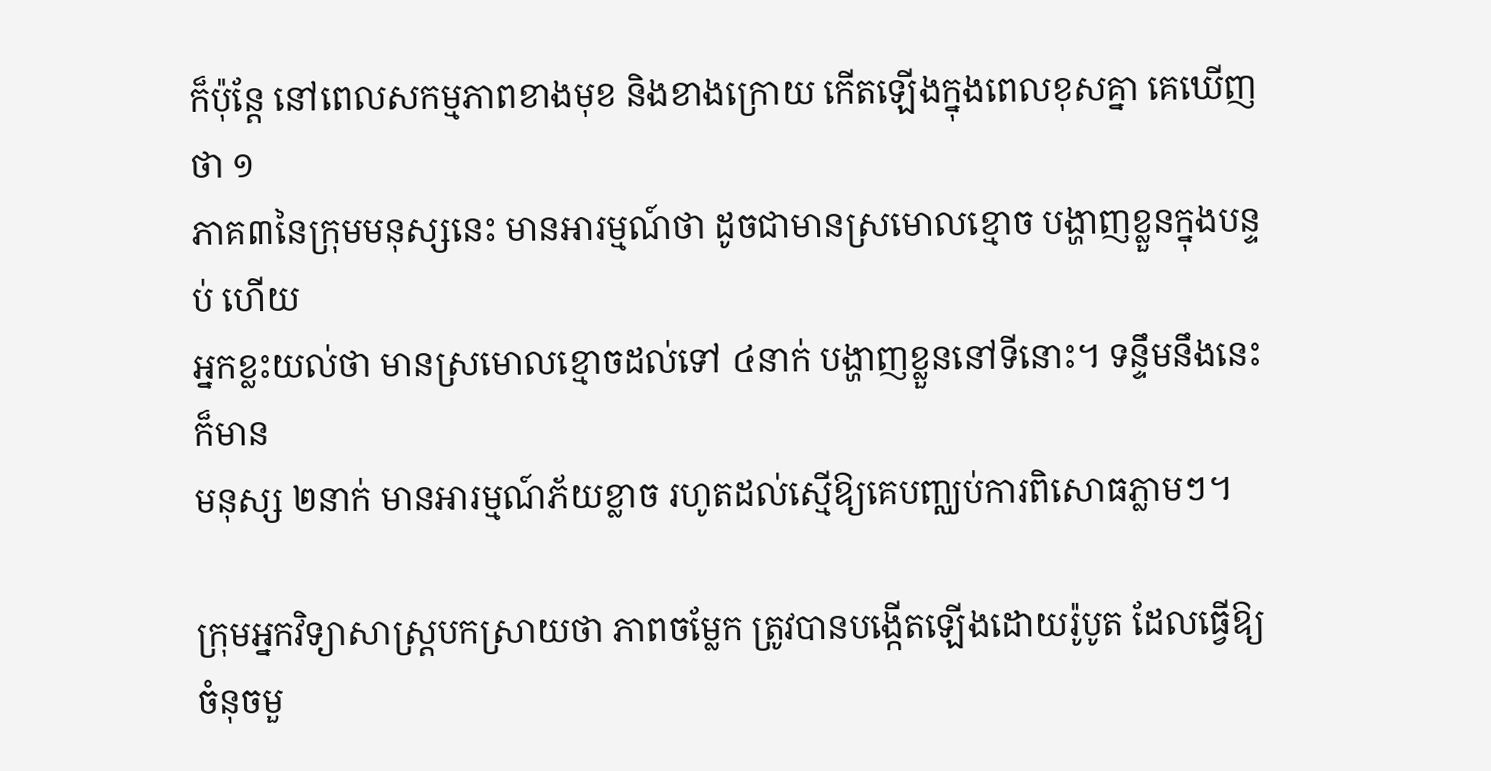ក៏ប៉ុន្ដែ នៅពេលសកម្មភាពខាងមុខ និងខាងក្រោយ កើតឡើងក្នុងពេលខុសគ្នា គេឃើញថា ១
ភាគ៣នៃក្រុមមនុស្សនេះ មានអារម្មណ៍ថា ដូចជាមានស្រមោលខ្មោច បង្ហាញខ្លួនក្នុងបន្ទប់ ហើយ
អ្នកខ្លះយល់ថា មានស្រមោលខ្មោចដល់ទៅ ៤នាក់ បង្ហាញខ្លួននៅទីនោះ។ ទន្ទឹមនឹងនេះ ក៏មាន
មនុស្ស ២នាក់ មានអារម្មណ៍ភ័យខ្លាច រហូតដល់ស្មើឱ្យគេបញ្ឈប់ការពិសោធភ្លាមៗ។

ក្រុមអ្នកវិទ្យាសាស្ដ្របកស្រាយថា ភាពចម្លែក ត្រូវបានបង្កើតឡើងដោយរ៉ូបូត ដែលធ្វើឱ្យចំនុចមួ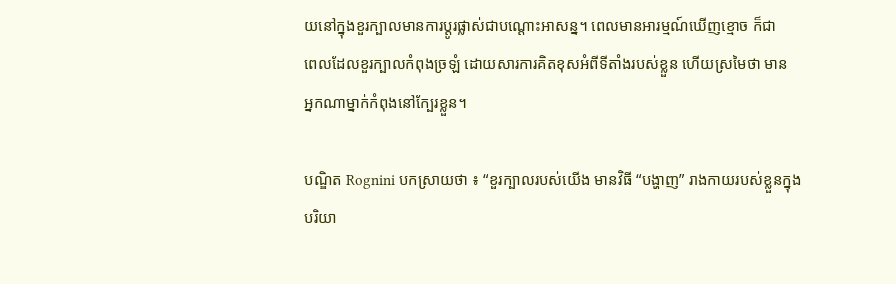យនៅក្នុងខួរក្បាលមានការប្ដូរផ្លាស់ជាបណ្ដោះអាសន្ន។ ពេលមានអារម្មណ៍ឃើញខ្មោច ក៏ជា
ពេលដែលខួរក្បាលកំពុងច្រឡំ ដោយសារការគិតខុសអំពីទីតាំងរបស់ខ្លួន ហើយស្រមៃថា មាន
អ្នកណាម្នាក់កំពុងនៅក្បែរខ្លួន។

បណ្ឌិត Rognini បកស្រាយថា ៖ “ខួរក្បាលរបស់យើង មានវិធី “បង្ហាញ” រាងកាយរបស់ខ្លួនក្នុង
បរិយា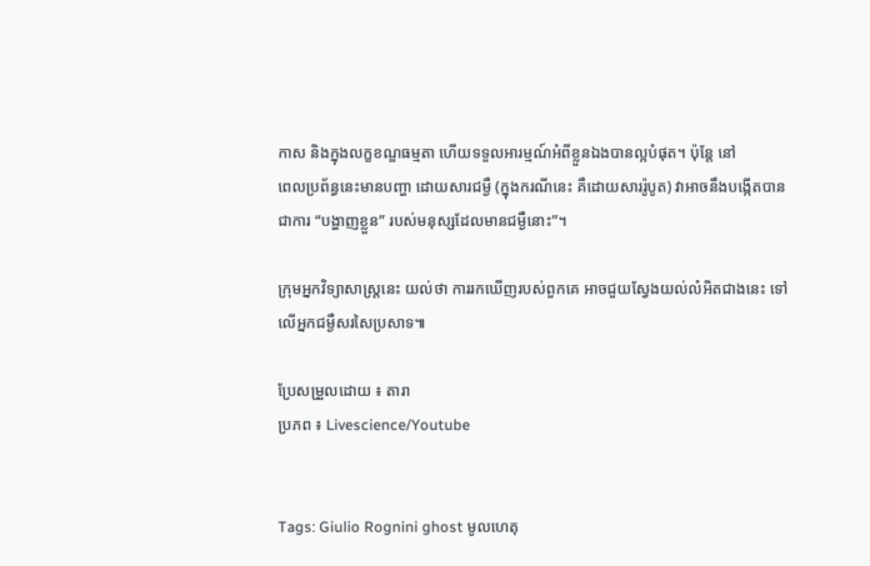កាស និងក្នុងលក្ខខណ្ឌធម្មតា ហើយទទួលអារម្មណ៍អំពីខ្លួនឯងបានល្អបំផុត។ ប៉ុន្ដែ នៅ
ពេលប្រព័ន្ធនេះមានបញ្ហា ដោយសារជម្ងឺ (ក្នុងករណីនេះ គឺដោយសាររ៉ូបូត) វាអាចនឹងបង្កើតបាន
ជាការ “បង្ហាញខ្លួន” របស់មនុស្សដែលមានជម្ងឺនោះ”។

ក្រុមអ្នកវិទ្យាសាស្ដ្រនេះ យល់ថា ការរកឃើញរបស់ពួកគេ អាចជួយស្វែងយល់លំអិតជាងនេះ ទៅ
លើអ្នកជម្ងឺសរសៃប្រសាទ៕

ប្រែសម្រួលដោយ ៖ តារា
ប្រភព ៖ Livescience/Youtube


Tags: Giulio Rognini ghost មូលហេតុ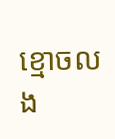ខ្មោចលង